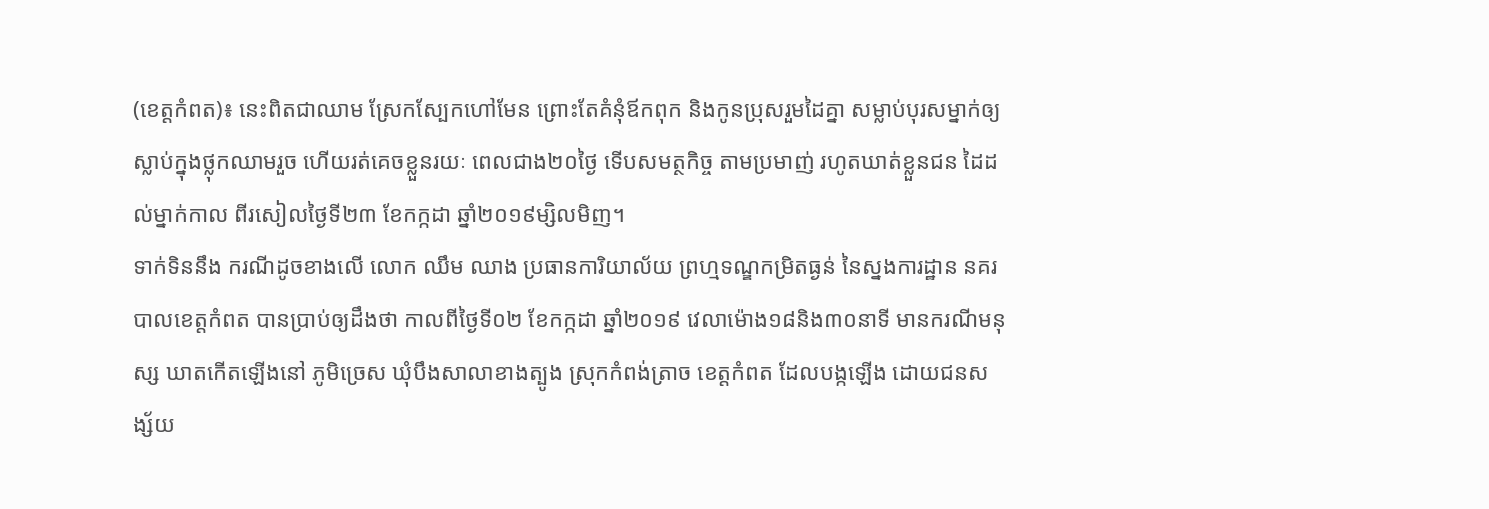(ខេត្តកំពត)៖ នេះពិតជាឈាម ស្រែកស្បែកហៅមែន ព្រោះតែគំនុំឪកពុក និងកូនប្រុសរួមដៃគ្នា សម្លាប់បុរសម្នាក់ឲ្យ ស្លាប់ក្នុងថ្លុកឈាមរួច ហើយរត់គេចខ្លួនរយៈ ពេលជាង២០ថ្ងៃ ទើបសមត្ថកិច្ច តាមប្រមាញ់ រហូតឃាត់ខ្លួនជន ដៃដល់ម្នាក់កាល ពីរសៀលថ្ងៃទី២៣ ខែកក្កដា ឆ្នាំ២០១៩ម្សិលមិញ។
ទាក់ទិននឹង ករណីដូចខាងលើ លោក ឈឹម ឈាង ប្រធានការិយាល័យ ព្រហ្មទណ្ឌកម្រិតធ្ងន់ នៃស្នងការដ្ឋាន នគរបាលខេត្តកំពត បានប្រាប់ឲ្យដឹងថា កាលពីថ្ងៃទី០២ ខែកក្កដា ឆ្នាំ២០១៩ វេលាម៉ោង១៨និង៣០នាទី មានករណីមនុស្ស ឃាតកើតឡើងនៅ ភូមិច្រេស ឃុំបឹងសាលាខាងត្បូង ស្រុកកំពង់ត្រាច ខេត្តកំពត ដែលបង្កឡើង ដោយជនសង្ស័យ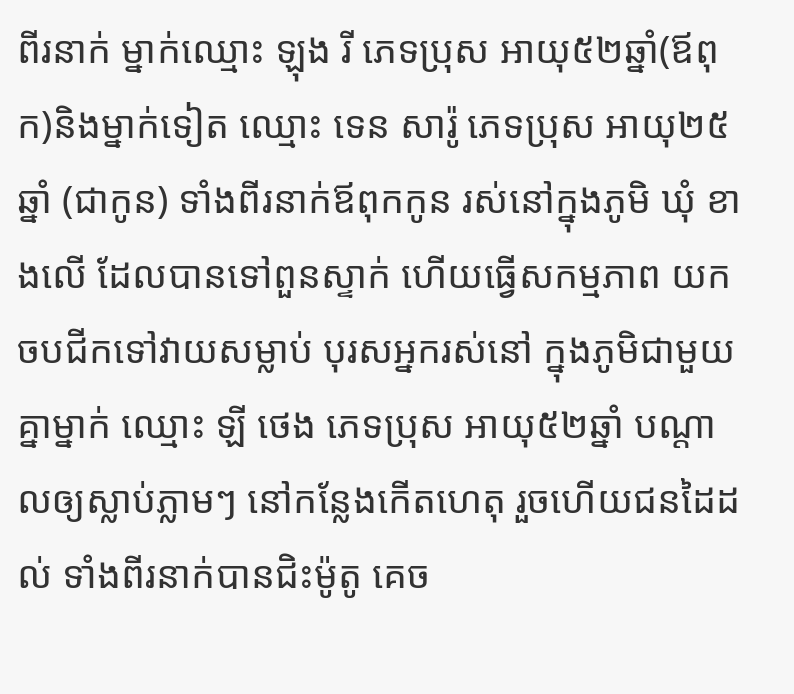ពីរនាក់ ម្នាក់ឈ្មោះ ឡុង រី ភេទប្រុស អាយុ៥២ឆ្នាំ(ឪពុក)និងម្នាក់ទៀត ឈ្មោះ ទេន សារ៉ូ ភេទប្រុស អាយុ២៥ឆ្នាំ (ជាកូន) ទាំងពីរនាក់ឪពុកកូន រស់នៅក្នុងភូមិ ឃុំ ខាងលើ ដែលបានទៅពួនស្ទាក់ ហើយធ្វើសកម្មភាព យកចបជីកទៅវាយសម្លាប់ បុរសអ្នករស់នៅ ក្នុងភូមិជាមួយគ្នាម្នាក់ ឈ្មោះ ឡី ថេង ភេទប្រុស អាយុ៥២ឆ្នាំ បណ្តាលឲ្យស្លាប់ភ្លាមៗ នៅកន្លែងកើតហេតុ រួចហើយជនដៃដល់ ទាំងពីរនាក់បានជិះម៉ូតូ គេច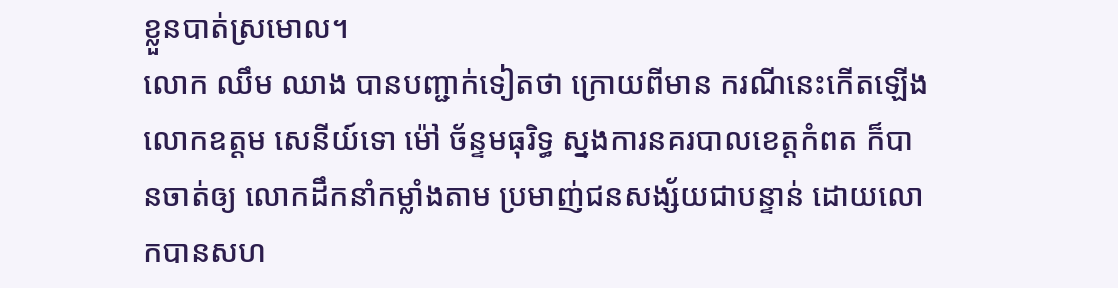ខ្លួនបាត់ស្រមោល។
លោក ឈឹម ឈាង បានបញ្ជាក់ទៀតថា ក្រោយពីមាន ករណីនេះកើតឡើង លោកឧត្តម សេនីយ៍ទោ ម៉ៅ ច័ន្ទមធុរិទ្ធ ស្នងការនគរបាលខេត្តកំពត ក៏បានចាត់ឲ្យ លោកដឹកនាំកម្លាំងតាម ប្រមាញ់ជនសង្ស័យជាបន្ទាន់ ដោយលោកបានសហ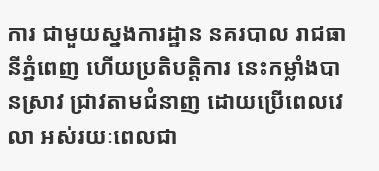ការ ជាមួយស្នងការដ្ឋាន នគរបាល រាជធានីភ្នំពេញ ហើយប្រតិបតិ្តការ នេះកម្លាំងបានស្រាវ ជ្រាវតាមជំនាញ ដោយប្រើពេលវេលា អស់រយៈពេលជា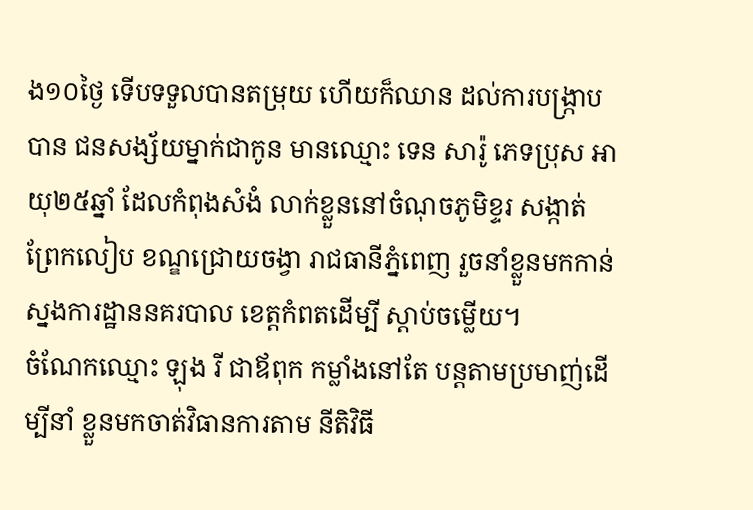ង១០ថ្ងៃ ទើបទទួលបានតម្រុយ ហើយក៏ឈាន ដល់ការបង្ក្រាបបាន ជនសង្ស័យម្នាក់ជាកូន មានឈ្មោះ ទេន សារ៉ូ ភេទប្រុស អាយុ២៥ឆ្នាំ ដែលកំពុងសំងំ លាក់ខ្លួននៅចំណុចភូមិខ្ទរ សង្កាត់ព្រែកលៀប ខណ្ឌជ្រោយចង្វា រាជធានីភ្នំពេញ រួចនាំខ្លួនមកកាន់ ស្នងការដ្ឋាននគរបាល ខេត្តកំពតដើម្បី ស្តាប់ចម្លើយ។
ចំណែកឈ្មោះ ឡុង រី ជាឪពុក កម្លាំងនៅតែ បន្តតាមប្រមាញ់ដើម្បីនាំ ខ្លួនមកចាត់វិធានការតាម នីតិវិធី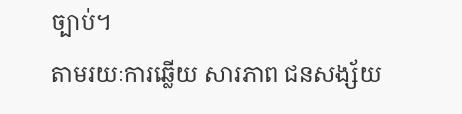ច្បាប់។
តាមរយៈការឆ្លើយ សារភាព ជនសង្ស័យ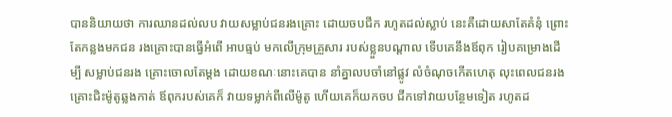បាននិយាយថា ការឈានដល់លប វាយសម្លាប់ជនរងគ្រោះ ដោយចបជីក រហូតដល់ស្លាប់ នេះគឺដោយសាតែគំនុំ ព្រោះតែកន្លងមកជន រងគ្រោះបានធ្វើអំពើ អាបធ្មប់ មកលើក្រុមគ្រួសារ របស់ខ្លួនបណ្តាល ទើបគេនឹងឪពុក រៀបគម្រោងដើម្បី សម្លាប់ជនរង គ្រោះចោលតែម្តង ដោយខណៈនោះគេបាន នាំគ្នាលបចាំនៅផ្លូវ លំចំណុចកើតហេតុ លុះពេលជនរង គ្រោះជិះម៉ូតូឆ្លងកាត់ ឪពុករបស់គេក៏ វាយទម្លាក់ពីលើម៉ូតូ ហើយគេក៏យកចប ជីកទៅវាយបន្ថែមទៀត រហូតដ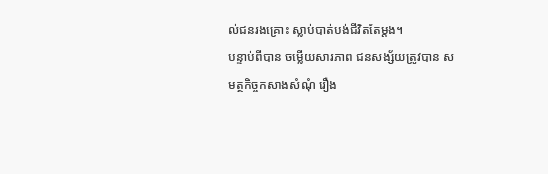ល់ជនរងគ្រោះ ស្លាប់បាត់បង់ជីវិតតែម្តង។
បន្ទាប់ពីបាន ចម្លើយសារភាព ជនសង្ស័យត្រូវបាន សមត្ថកិច្ចកសាងសំណុំ រឿង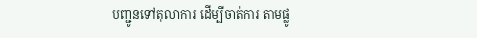បញ្ជូនទៅតុលាការ ដើម្បីចាត់ការ តាមផ្លូ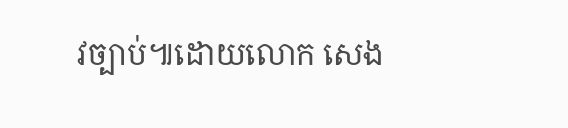វច្បាប់៕ដោយលោក សេង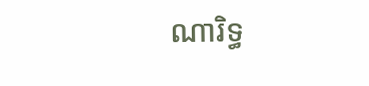ណារិទ្ធ